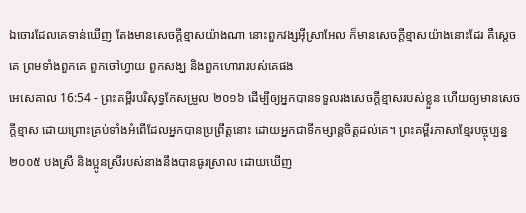ឯចោរដែលគេទាន់ឃើញ តែងមានសេចក្ដីខ្មាសយ៉ាងណា នោះពួកវង្សអ៊ីស្រាអែល ក៏មានសេចក្ដីខ្មាសយ៉ាងនោះដែរ គឺស្តេចគេ ព្រមទាំងពួកគេ ពួកចៅហ្វាយ ពួកសង្ឃ និងពួកហោរារបស់គេផង
អេសេគាល 16:54 - ព្រះគម្ពីរបរិសុទ្ធកែសម្រួល ២០១៦ ដើម្បីឲ្យអ្នកបានទទួលរងសេចក្ដីខ្មាសរបស់ខ្លួន ហើយឲ្យមានសេចក្ដីខ្មាស ដោយព្រោះគ្រប់ទាំងអំពើដែលអ្នកបានប្រព្រឹត្តនោះ ដោយអ្នកជាទីកម្សាន្តចិត្តដល់គេ។ ព្រះគម្ពីរភាសាខ្មែរបច្ចុប្បន្ន ២០០៥ បងស្រី និងប្អូនស្រីរបស់នាងនឹងបានធូរស្រាល ដោយឃើញ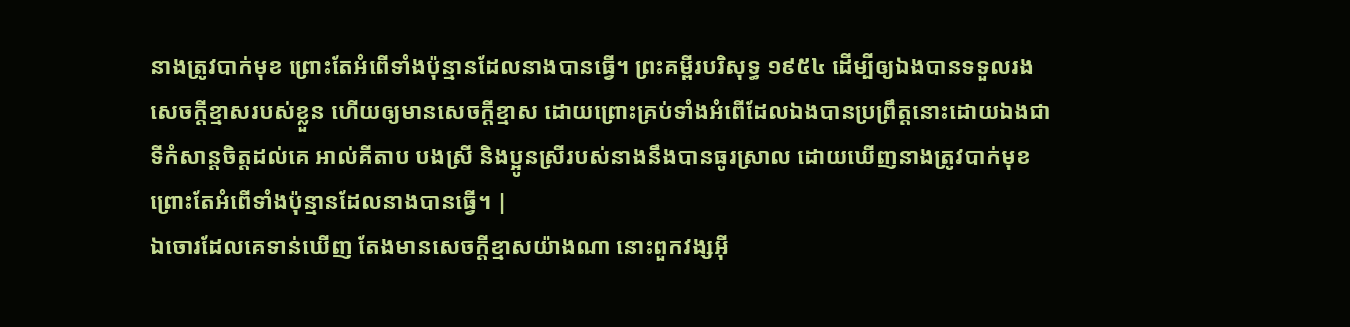នាងត្រូវបាក់មុខ ព្រោះតែអំពើទាំងប៉ុន្មានដែលនាងបានធ្វើ។ ព្រះគម្ពីរបរិសុទ្ធ ១៩៥៤ ដើម្បីឲ្យឯងបានទទួលរងសេចក្ដីខ្មាសរបស់ខ្លួន ហើយឲ្យមានសេចក្ដីខ្មាស ដោយព្រោះគ្រប់ទាំងអំពើដែលឯងបានប្រព្រឹត្តនោះដោយឯងជាទីកំសាន្តចិត្តដល់គេ អាល់គីតាប បងស្រី និងប្អូនស្រីរបស់នាងនឹងបានធូរស្រាល ដោយឃើញនាងត្រូវបាក់មុខ ព្រោះតែអំពើទាំងប៉ុន្មានដែលនាងបានធ្វើ។ |
ឯចោរដែលគេទាន់ឃើញ តែងមានសេចក្ដីខ្មាសយ៉ាងណា នោះពួកវង្សអ៊ី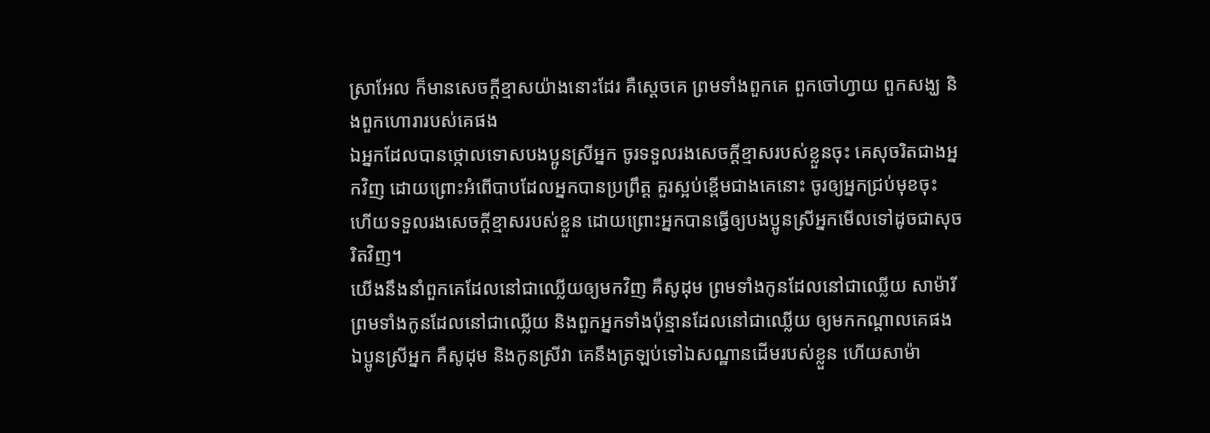ស្រាអែល ក៏មានសេចក្ដីខ្មាសយ៉ាងនោះដែរ គឺស្តេចគេ ព្រមទាំងពួកគេ ពួកចៅហ្វាយ ពួកសង្ឃ និងពួកហោរារបស់គេផង
ឯអ្នកដែលបានថ្កោលទោសបងប្អូនស្រីអ្នក ចូរទទួលរងសេចក្ដីខ្មាសរបស់ខ្លួនចុះ គេសុចរិតជាងអ្នកវិញ ដោយព្រោះអំពើបាបដែលអ្នកបានប្រព្រឹត្ត គួរស្អប់ខ្ពើមជាងគេនោះ ចូរឲ្យអ្នកជ្រប់មុខចុះ ហើយទទួលរងសេចក្ដីខ្មាសរបស់ខ្លួន ដោយព្រោះអ្នកបានធ្វើឲ្យបងប្អូនស្រីអ្នកមើលទៅដូចជាសុចរិតវិញ។
យើងនឹងនាំពួកគេដែលនៅជាឈ្លើយឲ្យមកវិញ គឺសូដុម ព្រមទាំងកូនដែលនៅជាឈ្លើយ សាម៉ារី ព្រមទាំងកូនដែលនៅជាឈ្លើយ និងពួកអ្នកទាំងប៉ុន្មានដែលនៅជាឈ្លើយ ឲ្យមកកណ្ដាលគេផង
ឯប្អូនស្រីអ្នក គឺសូដុម និងកូនស្រីវា គេនឹងត្រឡប់ទៅឯសណ្ឋានដើមរបស់ខ្លួន ហើយសាម៉ា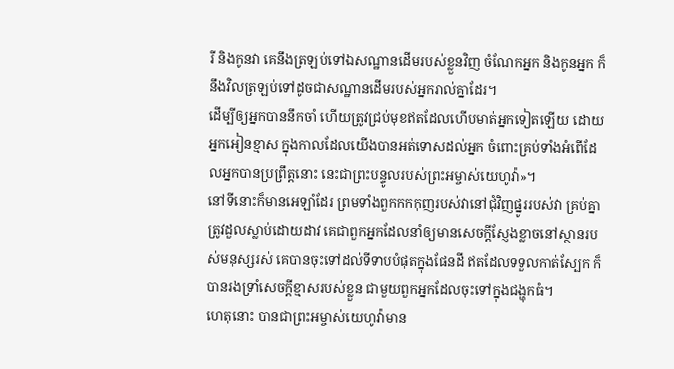រី និងកូនវា គេនឹងត្រឡប់ទៅឯសណ្ឋានដើមរបស់ខ្លួនវិញ ចំណែកអ្នក និងកូនអ្នក ក៏នឹងវិលត្រឡប់ទៅដូចជាសណ្ឋានដើមរបស់អ្នករាល់គ្នាដែរ។
ដើម្បីឲ្យអ្នកបាននឹកចាំ ហើយត្រូវជ្រប់មុខឥតដែលហើបមាត់អ្នកទៀតឡើយ ដោយអ្នកអៀនខ្មាស ក្នុងកាលដែលយើងបានអត់ទោសដល់អ្នក ចំពោះគ្រប់ទាំងអំពើដែលអ្នកបានប្រព្រឹត្តនោះ នេះជាព្រះបន្ទូលរបស់ព្រះអម្ចាស់យេហូវ៉ា»។
នៅទីនោះក៏មានអេឡាំដែរ ព្រមទាំងពួកកកកុញរបស់វានៅជុំវិញផ្នូររបស់វា គ្រប់គ្នាត្រូវដួលស្លាប់ដោយដាវ គេជាពួកអ្នកដែលនាំឲ្យមានសេចក្ដីស្ញែងខ្លាចនៅស្ថានរបស់មនុស្សរស់ គេបានចុះទៅដល់ទីទាបបំផុតក្នុងផែនដី ឥតដែលទទួលកាត់ស្បែក ក៏បានរងទ្រាំសេចក្ដីខ្មាសរបស់ខ្លួន ជាមួយពួកអ្នកដែលចុះទៅក្នុងជង្ហុកធំ។
ហេតុនោះ បានជាព្រះអម្ចាស់យេហូវ៉ាមាន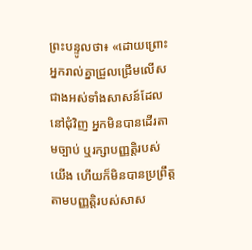ព្រះបន្ទូលថា៖ «ដោយព្រោះអ្នករាល់គ្នាជ្រួលជ្រើមលើសជាងអស់ទាំងសាសន៍ដែលនៅជុំវិញ អ្នកមិនបានដើរតាមច្បាប់ ឬរក្សាបញ្ញត្តិរបស់យើង ហើយក៏មិនបានប្រព្រឹត្តតាមបញ្ញត្តិរបស់សាស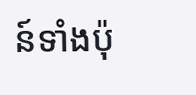ន៍ទាំងប៉ុ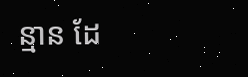ន្មាន ដែ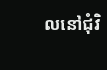លនៅជុំវិ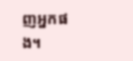ញអ្នកផង។